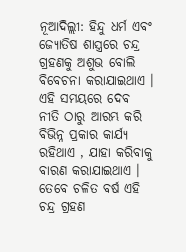ନୂଆଦିଲ୍ଲୀ: ହିନ୍ଦୁ ଧର୍ମ ଏବଂ ଜ୍ୟୋତିଷ ଶାସ୍ତ୍ରରେ ଚନ୍ଦ୍ର ଗ୍ରହଣକୁ ଅଶୁଭ ବୋଲି ବିବେଚନା କରାଯାଇଥାଏ । ଏହି ସମୟରେ ଦେବ ନୀତି ଠାରୁ ଆରମ୍ଭ କରି ବିଭିନ୍ନ ପ୍ରକାର କାର୍ଯ୍ୟ ରହିଥାଏ , ଯାହା କରିବାକୁ ବାରଣ କରାଯାଇଥାଏ । ତେବେ ଚଳିତ ବର୍ଷ ଏହି ଚନ୍ଦ୍ର ଗ୍ରହଣ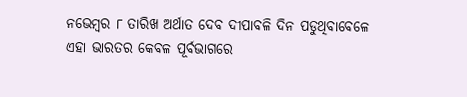ନଭେମ୍ବର ୮ ତାରିଖ ଅର୍ଥାତ ଦେବ ଦୀପାବଳି ଦିନ ପଡୁଥିବାବେଳେ ଏହା ଭାରତର କେବଳ ପୂର୍ବଭାଗରେ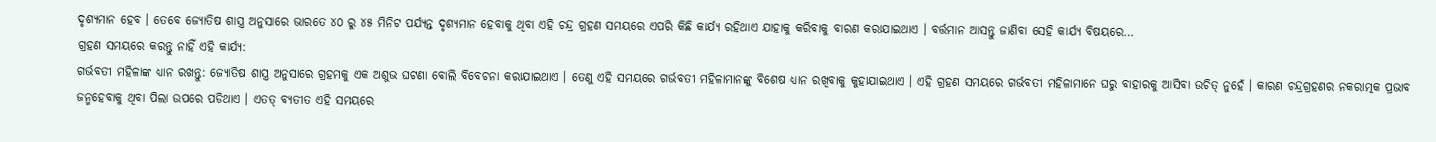ଦୃଶ୍ୟମାନ ହେବ । ତେବେ ଜ୍ୟୋତିଷ ଶାସ୍ତ୍ର ଅନୁସାରେ ଭାରତେ ୪୦ ରୁ ୪୫ ମିନିଟ ପର୍ଯ୍ୟନ୍ତ ଦୃଶ୍ୟମାନ ହେବାକୁ ଥିବା ଏହି ଚନ୍ଦ୍ର ଗ୍ରହଣ ସମୟରେ ଏପରି କିଛି କାର୍ଯ୍ୟ ରହିଥାଏ ଯାହାକୁ କରିବାକୁ ବାରଣ କରାଯାଇଥାଏ । ବର୍ତ୍ତମାନ ଆସନ୍ତୁ ଜାଣିବା ସେହି କାର୍ଯ୍ୟ ବିଷୟରେ…
ଗ୍ରହଣ ସମୟରେ କରନ୍ତୁ ନାହିଁ ଏହି କାର୍ଯ୍ୟ:
ଗର୍ଭବତୀ ମହିଳାଙ୍କ ଧ୍ୟାନ ରଖନ୍ତୁ: ଜ୍ୟୋତିଷ ଶାସ୍ତ୍ର ଅନୁସାରେ ଗ୍ରହମକୁ ଏକ ଅଶୁଭ ଘଟଣା ବୋଲି ବିବେଚନା କରାଯାଇଥାଏ । ତେଣୁ ଏହି ସମୟରେ ଗର୍ଭବତୀ ମହିଳାମାନଙ୍କୁ ବିଶେଷ ଧ୍ୟାନ ରଖିବାକୁ କୁହାଯାଇଥାଏ । ଏହି ଗ୍ରହଣ ସମୟରେ ଗର୍ଭବତୀ ମହିଳାମାନେ ଘରୁ ବାହାରକୁ ଆସିବା ଉଚିତ୍ ନୁହେଁ । କାରଣ ଚନ୍ଦ୍ରଗ୍ରହଣର ନକରାତ୍ମକ ପ୍ରଭାବ ଜନ୍ମହେବାକୁ ଥିବା ପିଲା ଉପରେ ପଡିଥାଏ । ଏତତ୍ ବ୍ୟତୀତ ଏହି ସମୟରେ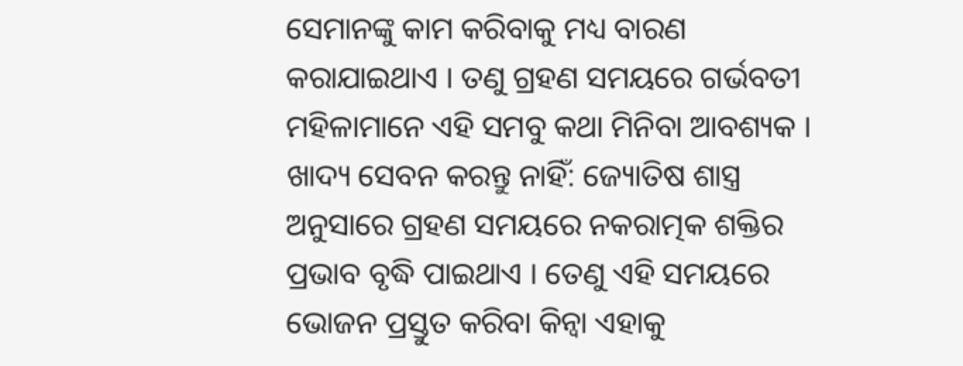ସେମାନଙ୍କୁ କାମ କରିବାକୁ ମଧ୍ୟ ବାରଣ କରାଯାଇଥାଏ । ତଣୁ ଗ୍ରହଣ ସମୟରେ ଗର୍ଭବତୀ ମହିଳାମାନେ ଏହି ସମବୁ କଥା ମିନିବା ଆବଶ୍ୟକ ।
ଖାଦ୍ୟ ସେବନ କରନ୍ତୁ ନାହିଁ: ଜ୍ୟୋତିଷ ଶାସ୍ତ୍ର ଅନୁସାରେ ଗ୍ରହଣ ସମୟରେ ନକରାତ୍ମକ ଶକ୍ତିର ପ୍ରଭାବ ବୃଦ୍ଧି ପାଇଥାଏ । ତେଣୁ ଏହି ସମୟରେ ଭୋଜନ ପ୍ରସ୍ତୁତ କରିବା କିନ୍ୱା ଏହାକୁ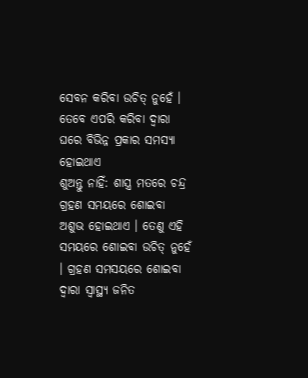ସେବନ କରିବା ଉଚିତ୍ ନୁହେଁ । ତେବେ ଏପରି କରିବା ଦ୍ୱାରା ଘରେ ବିଭିନ୍ନ ପ୍ରକାର ସମସ୍ୟା ହୋଇଥାଏ
ଶୁଅନ୍ତୁ ନାହିଁ: ଶାସ୍ତ୍ର ମତରେ ଚନ୍ଦ୍ର ଗ୍ରହଣ ସମୟରେ ଶୋଇବା ଅଶୁଭ ହୋଇଥାଏ । ତେଣୁ ଏହି ସମୟରେ ଶୋଇବା ଉଚିତ୍ ନୁହେଁ । ଗ୍ରହଣ ସମସୟରେ ଶୋଇବା ଦ୍ୱାରା ସ୍ୱାସ୍ଥ୍ୟ ଜନିତ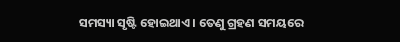ସମସ୍ୟା ସୃଷ୍ଟି ହୋଇଥାଏ । ତେଣୁ ଗ୍ରହଣ ସମୟରେ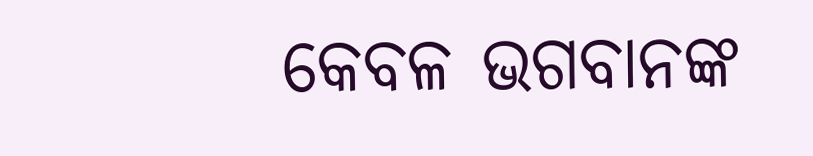କେବଳ ଭଗବାନଙ୍କ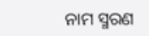ନାମ ସ୍ମରଣ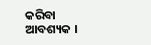କରିବା ଆବଶ୍ୟକ ।